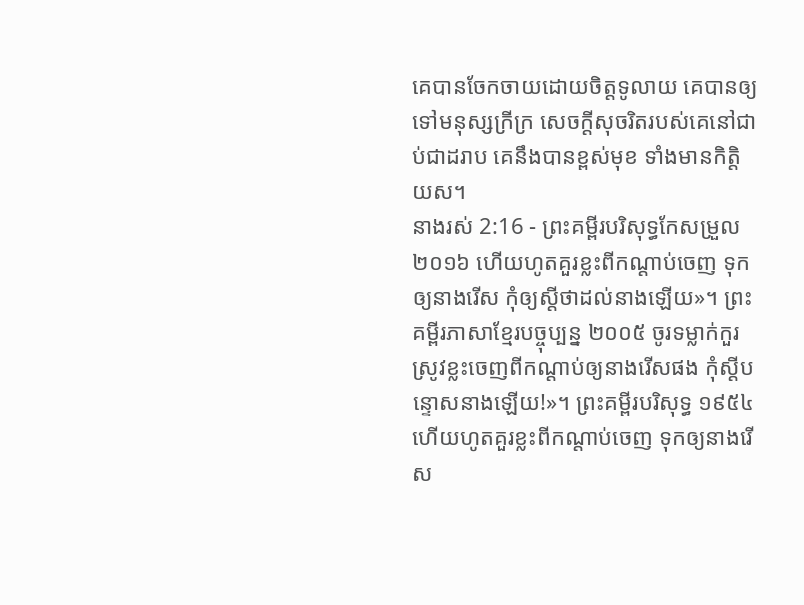គេបានចែកចាយដោយចិត្តទូលាយ គេបានឲ្យទៅមនុស្សក្រីក្រ សេចក្ដីសុចរិតរបស់គេនៅជាប់ជាដរាប គេនឹងបានខ្ពស់មុខ ទាំងមានកិត្តិយស។
នាងរស់ 2:16 - ព្រះគម្ពីរបរិសុទ្ធកែសម្រួល ២០១៦ ហើយហូតគួរខ្លះពីកណ្ដាប់ចេញ ទុកឲ្យនាងរើស កុំឲ្យស្តីថាដល់នាងឡើយ»។ ព្រះគម្ពីរភាសាខ្មែរបច្ចុប្បន្ន ២០០៥ ចូរទម្លាក់កួរស្រូវខ្លះចេញពីកណ្ដាប់ឲ្យនាងរើសផង កុំស្ដីបន្ទោសនាងឡើយ!»។ ព្រះគម្ពីរបរិសុទ្ធ ១៩៥៤ ហើយហូតគួរខ្លះពីកណ្តាប់ចេញ ទុកឲ្យនាងរើស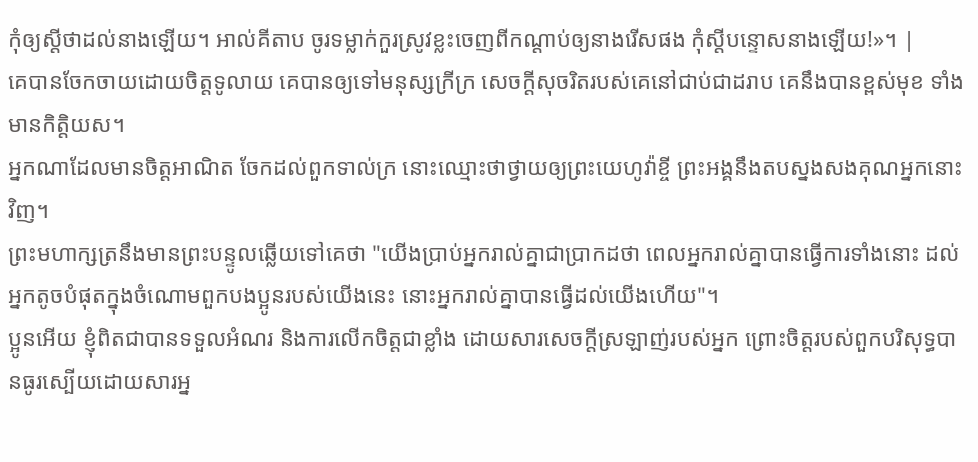កុំឲ្យស្តីថាដល់នាងឡើយ។ អាល់គីតាប ចូរទម្លាក់កួរស្រូវខ្លះចេញពីកណ្តាប់ឲ្យនាងរើសផង កុំស្តីបន្ទោសនាងឡើយ!»។ |
គេបានចែកចាយដោយចិត្តទូលាយ គេបានឲ្យទៅមនុស្សក្រីក្រ សេចក្ដីសុចរិតរបស់គេនៅជាប់ជាដរាប គេនឹងបានខ្ពស់មុខ ទាំងមានកិត្តិយស។
អ្នកណាដែលមានចិត្តអាណិត ចែកដល់ពួកទាល់ក្រ នោះឈ្មោះថាថ្វាយឲ្យព្រះយេហូវ៉ាខ្ចី ព្រះអង្គនឹងតបស្នងសងគុណអ្នកនោះវិញ។
ព្រះមហាក្សត្រនឹងមានព្រះបន្ទូលឆ្លើយទៅគេថា "យើងប្រាប់អ្នករាល់គ្នាជាប្រាកដថា ពេលអ្នករាល់គ្នាបានធ្វើការទាំងនោះ ដល់អ្នកតូចបំផុតក្នុងចំណោមពួកបងប្អូនរបស់យើងនេះ នោះអ្នករាល់គ្នាបានធ្វើដល់យើងហើយ"។
ប្អូនអើយ ខ្ញុំពិតជាបានទទួលអំណរ និងការលើកចិត្តជាខ្លាំង ដោយសារសេចក្ដីស្រឡាញ់របស់អ្នក ព្រោះចិត្តរបស់ពួកបរិសុទ្ធបានធូរស្បើយដោយសារអ្ន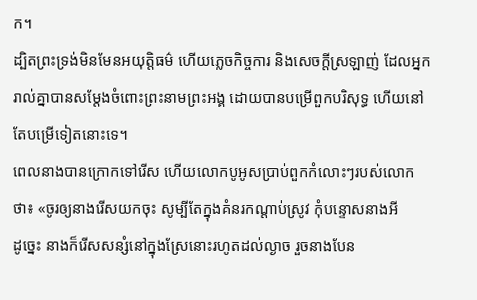ក។
ដ្បិតព្រះទ្រង់មិនមែនអយុត្តិធម៌ ហើយភ្លេចកិច្ចការ និងសេចក្តីស្រឡាញ់ ដែលអ្នករាល់គ្នាបានសម្ដែងចំពោះព្រះនាមព្រះអង្គ ដោយបានបម្រើពួកបរិសុទ្ធ ហើយនៅតែបម្រើទៀតនោះទេ។
ពេលនាងបានក្រោកទៅរើស ហើយលោកបូអូសប្រាប់ពួកកំលោះៗរបស់លោកថា៖ «ចូរឲ្យនាងរើសយកចុះ សូម្បីតែក្នុងគំនរកណ្ដាប់ស្រូវ កុំបន្ទោសនាងអី
ដូច្នេះ នាងក៏រើសសន្សំនៅក្នុងស្រែនោះរហូតដល់ល្ងាច រួចនាងបែន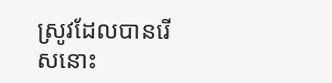ស្រូវដែលបានរើសនោះ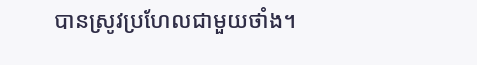បានស្រូវប្រហែលជាមួយថាំង។